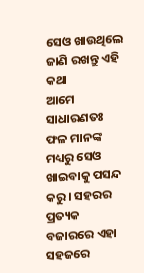ସେଓ ଖାଉଥିଲେ ଜାଣି ରଖନ୍ତୁ ଏହି କଥା
ଆମେ ସାଧାରଣତଃ ଫଳ ମାନଙ୍କ ମଧ୍ୟରୁ ସେଓ ଖାଇବାକୁ ପସନ୍ଦ କରୁ । ସହରର ପ୍ରତ୍ୟକ ବଜାରରେ ଏହା ସହଜରେ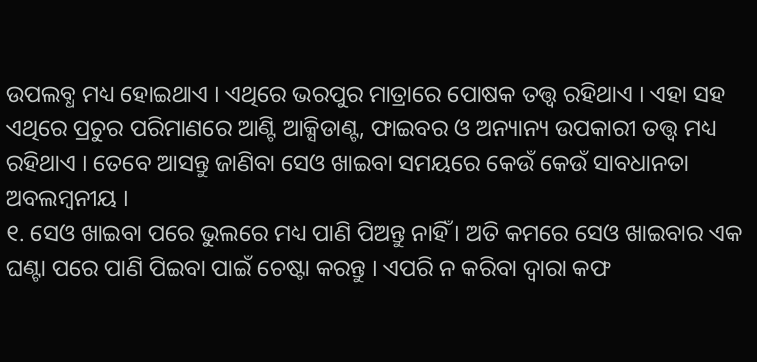ଉପଲବ୍ଧ ମଧ୍ୟ ହୋଇଥାଏ । ଏଥିରେ ଭରପୁର ମାତ୍ରାରେ ପୋଷକ ତତ୍ତ୍ଵ ରହିଥାଏ । ଏହା ସହ ଏଥିରେ ପ୍ରଚୁର ପରିମାଣରେ ଆଣ୍ଟି ଆକ୍ସିଡାଣ୍ଟ, ଫାଇବର ଓ ଅନ୍ୟାନ୍ୟ ଉପକାରୀ ତତ୍ତ୍ଵ ମଧ୍ୟ ରହିଥାଏ । ତେବେ ଆସନ୍ତୁ ଜାଣିବା ସେଓ ଖାଇବା ସମୟରେ କେଉଁ କେଉଁ ସାବଧାନତା ଅବଲମ୍ବନୀୟ ।
୧. ସେଓ ଖାଇବା ପରେ ଭୁଲରେ ମଧ୍ୟ ପାଣି ପିଅନ୍ତୁ ନାହିଁ । ଅତି କମରେ ସେଓ ଖାଇବାର ଏକ ଘଣ୍ଟା ପରେ ପାଣି ପିଇବା ପାଇଁ ଚେଷ୍ଟା କରନ୍ତୁ । ଏପରି ନ କରିବା ଦ୍ୱାରା କଫ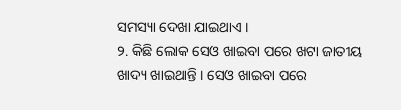ସମସ୍ୟା ଦେଖା ଯାଇଥାଏ ।
୨. କିଛି ଲୋକ ସେଓ ଖାଇବା ପରେ ଖଟା ଜାତୀୟ ଖାଦ୍ୟ ଖାଇଥାନ୍ତି । ସେଓ ଖାଇବା ପରେ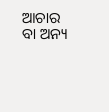ଆଚାର ବା ଅନ୍ୟ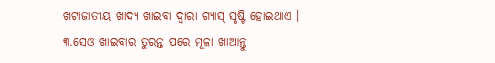ଖଟାଜାତୀୟ ଖାଦ୍ୟ ଖାଇବା ଦ୍ୱାରା ଗ୍ୟାସ୍ ସୃଷ୍ଟି ହୋଇଥାଏ ।
୩.ସେଓ ଖାଇବାର ତୁରନ୍ତ ପରେ ମୂଳା ଖାଆନ୍ତୁ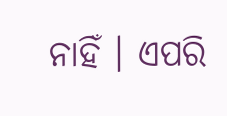ନାହିଁ । ଏପରି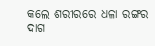କଲେ ଶରୀରରେ ଧଳା ରଙ୍ଗର ଦାଗ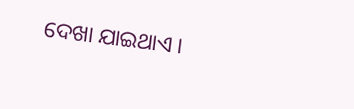ଦେଖା ଯାଇଥାଏ ।